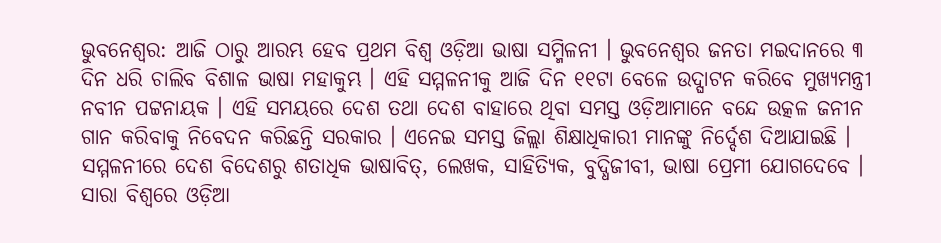ଭୁବନେଶ୍ବର: ଆଜି ଠାରୁ ଆରମ୍ଭ ହେବ ପ୍ରଥମ ବିଶ୍ୱ ଓଡ଼ିଆ ଭାଷା ସମ୍ମିଳନୀ । ଭୁବନେଶ୍ବର ଜନତା ମଇଦାନରେ ୩ ଦିନ ଧରି ଚାଲିବ ବିଶାଳ ଭାଷା ମହାକୁମ୍ଭ । ଏହି ସମ୍ମଳନୀକୁ ଆଜି ଦିନ ୧୧ଟା ବେଳେ ଉଦ୍ଘାଟନ କରିବେ ମୁଖ୍ୟମନ୍ତ୍ରୀ ନବୀନ ପଟ୍ଟନାୟକ । ଏହି ସମୟରେ ଦେଶ ତଥା ଦେଶ ବାହାରେ ଥିବା ସମସ୍ତ ଓଡ଼ିଆମାନେ ବନ୍ଦେ ଉତ୍କଳ ଜନୀନ ଗାନ କରିବାକୁ ନିବେଦନ କରିଛନ୍ତି ସରକାର । ଏନେଇ ସମସ୍ତ ଜିଲ୍ଲା ଶିକ୍ଷାଧିକାରୀ ମାନଙ୍କୁ ନିର୍ଦ୍ଦେଶ ଦିଆଯାଇଛି ।
ସମ୍ମଳନୀରେ ଦେଶ ବିଦେଶରୁ ଶତାଧିକ ଭାଷାବିତ୍, ଲେଖକ, ସାହିତ୍ୟିକ, ବୁଦ୍ଧିଜୀବୀ, ଭାଷା ପ୍ରେମୀ ଯୋଗଦେବେ । ସାରା ବିଶ୍ୱରେ ଓଡ଼ିଆ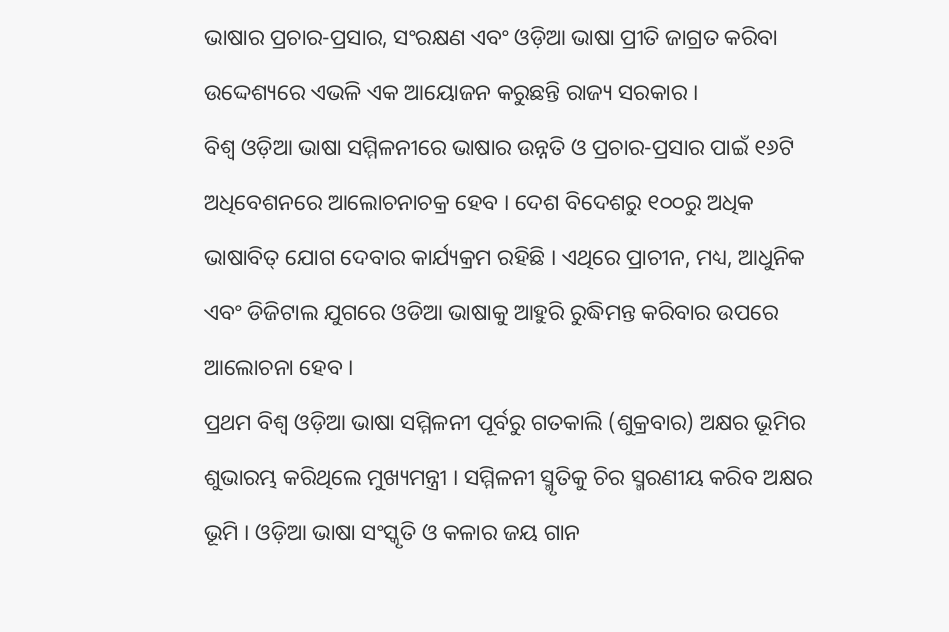ଭାଷାର ପ୍ରଚାର-ପ୍ରସାର, ସଂରକ୍ଷଣ ଏବଂ ଓଡ଼ିଆ ଭାଷା ପ୍ରୀତି ଜାଗ୍ରତ କରିବା ଉଦ୍ଦେଶ୍ୟରେ ଏଭଳି ଏକ ଆୟୋଜନ କରୁଛନ୍ତି ରାଜ୍ୟ ସରକାର ।
ବିଶ୍ବ ଓଡ଼ିଆ ଭାଷା ସମ୍ମିଳନୀରେ ଭାଷାର ଉନ୍ନତି ଓ ପ୍ରଚାର-ପ୍ରସାର ପାଇଁ ୧୬ଟି ଅଧିବେଶନରେ ଆଲୋଚନାଚକ୍ର ହେବ । ଦେଶ ବିଦେଶରୁ ୧୦୦ରୁ ଅଧିକ ଭାଷାବିତ୍ ଯୋଗ ଦେବାର କାର୍ଯ୍ୟକ୍ରମ ରହିଛି । ଏଥିରେ ପ୍ରାଚୀନ, ମଧ୍ୟ, ଆଧୁନିକ ଏବଂ ଡିଜିଟାଲ ଯୁଗରେ ଓଡିଆ ଭାଷାକୁ ଆହୁରି ରୁଦ୍ଧିମନ୍ତ କରିବାର ଉପରେ ଆଲୋଚନା ହେବ ।
ପ୍ରଥମ ବିଶ୍ୱ ଓଡ଼ିଆ ଭାଷା ସମ୍ମିଳନୀ ପୂର୍ବରୁ ଗତକାଲି (ଶୁକ୍ରବାର) ଅକ୍ଷର ଭୂମିର ଶୁଭାରମ୍ଭ କରିଥିଲେ ମୁଖ୍ୟମନ୍ତ୍ରୀ । ସମ୍ମିଳନୀ ସ୍ମୃତିକୁ ଚିର ସ୍ମରଣୀୟ କରିବ ଅକ୍ଷର ଭୂମି । ଓଡ଼ିଆ ଭାଷା ସଂସ୍କୃତି ଓ କଳାର ଜୟ ଗାନ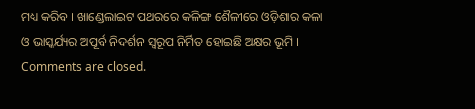ମଧ୍ୟ କରିବ । ଖାଣ୍ଡେଲାଇଟ ପଥରରେ କଳିଙ୍ଗ ଶୈଳୀରେ ଓଡ଼ିଶାର କଳା ଓ ଭାସ୍କର୍ଯ୍ୟର ଅପୂର୍ବ ନିଦର୍ଶନ ସ୍ବରୂପ ନିର୍ମିତ ହୋଇଛି ଅକ୍ଷର ଭୂମି ।
Comments are closed.